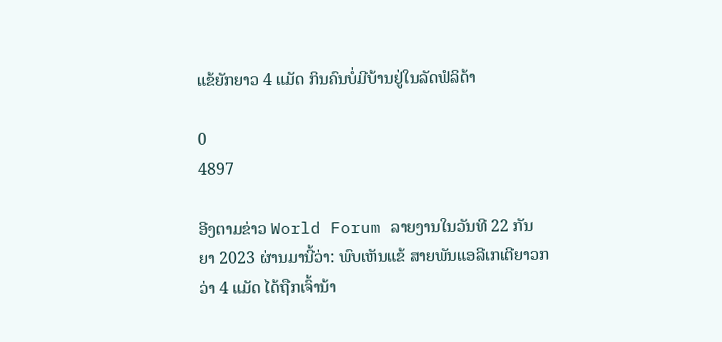ແຂ້ຍັກຍາວ 4 ແມັດ ກິນຄົນບໍ່ມີບ້ານຢູ່ໃນລັດຟໍລິດ້າ

0
4897

ອີງຕາມຂ່າວ World Forum ລາຍງານໃນວັນທີ 22 ກັນຍາ 2023 ຜ່ານມານີ້ວ່າ: ພົບເຫັນແຂ້ ສາຍພັນແອລີເກເຕີຍາວກວ່າ 4 ແມັດ ໄດ້ຖືກເຈົ້ານ້າ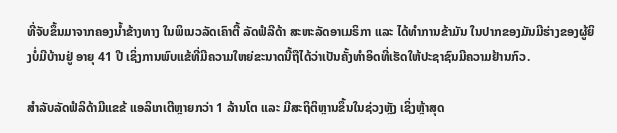ທີ່ຈັບຂຶ້ນມາຈາກຄອງນ້ຳຂ້າງທາງ ໃນພິເນວລັດເຄົາຕີ້ ລັດຟໍລີດ້າ ສະຫະລັດອາເມຣິກາ ແລະ ໄດ້ທຳການຂ້າມັນ ໃນປາກຂອງມັນມີຮ່າງຂອງຜູ້ຍິງບໍ່ມີບ້ານຢູ່ ອາຍຸ 41 ປີ ເຊິ່ງການພົບແຂ້ທີ່ມີຄວາມໃຫຍ່ຂະນາດນີ້ຖືໄດ້ວ່າເປັນຄັ້ງທຳອິດທີ່ເຮັດໃຫ້ປະຊາຊົນມີຄວາມຢ້ານກົວ.

ສຳລັບລັດຟໍລິດ້າມີແຂຂ້ ແອລິເກເຕີຫຼາຍກວ່າ 1 ລ້ານໂຕ ແລະ ມີສະຖິຕິຫຼານຂຶ້ນໃນຊ່ວງຫຼັງ ເຊິ່ງຫຼ້າສຸດ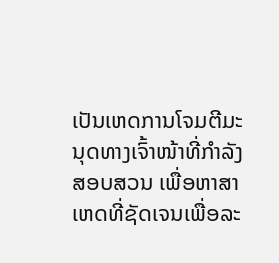ເປັນເຫດການໂຈມຕີມະນຸດທາງເຈົ້າໜ້າທີ່ກຳລັງສອບສວນ ເພື່ອຫາສາເຫດທີ່ຊັດເຈນເພື່ອລະ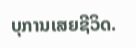ບຸການເສຍຊີວິດ.